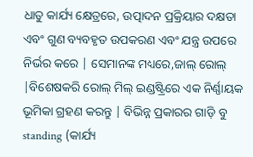ଧାତୁ କାର୍ଯ୍ୟ କ୍ଷେତ୍ରରେ, ଉତ୍ପାଦନ ପ୍ରକ୍ରିୟାର ଦକ୍ଷତା ଏବଂ ଗୁଣ ବ୍ୟବହୃତ ଉପକରଣ ଏବଂ ଯନ୍ତ୍ର ଉପରେ ନିର୍ଭର କରେ | ସେମାନଙ୍କ ମଧ୍ୟରେ,ଜାଲ୍ ରୋଲ୍ |ବିଶେଷକରି ରୋଲ୍ ମିଲ୍ ଇଣ୍ଡଷ୍ଟ୍ରିରେ ଏକ ନିର୍ଣ୍ଣାୟକ ଭୂମିକା ଗ୍ରହଣ କରନ୍ତୁ | ବିଭିନ୍ନ ପ୍ରକାରର ଗାଡ଼ି ବୁ standing (କାର୍ଯ୍ୟ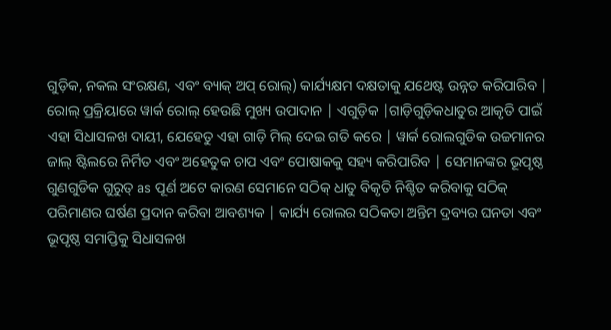ଗୁଡ଼ିକ, ନକଲ ସଂରକ୍ଷଣ, ଏବଂ ବ୍ୟାକ୍ ଅପ୍ ରୋଲ୍) କାର୍ଯ୍ୟକ୍ଷମ ଦକ୍ଷତାକୁ ଯଥେଷ୍ଟ ଉନ୍ନତ କରିପାରିବ |
ରୋଲ୍ ପ୍ରକ୍ରିୟାରେ ୱାର୍କ ରୋଲ୍ ହେଉଛି ମୁଖ୍ୟ ଉପାଦାନ | ଏଗୁଡ଼ିକ |ଗାଡ଼ିଗୁଡ଼ିକଧାତୁର ଆକୃତି ପାଇଁ ଏହା ସିଧାସଳଖ ଦାୟୀ, ଯେହେତୁ ଏହା ଗାଡ଼ି ମିଲ୍ ଦେଇ ଗତି କରେ | ୱାର୍କ ରୋଲଗୁଡିକ ଉଚ୍ଚମାନର ଜାଲ୍ ଷ୍ଟିଲରେ ନିର୍ମିତ ଏବଂ ଅହେତୁକ ଚାପ ଏବଂ ପୋଷାକକୁ ସହ୍ୟ କରିପାରିବ | ସେମାନଙ୍କର ଭୂପୃଷ୍ଠ ଗୁଣଗୁଡିକ ଗୁରୁତ୍ as ପୂର୍ଣ ଅଟେ କାରଣ ସେମାନେ ସଠିକ୍ ଧାତୁ ବିକୃତି ନିଶ୍ଚିତ କରିବାକୁ ସଠିକ୍ ପରିମାଣର ଘର୍ଷଣ ପ୍ରଦାନ କରିବା ଆବଶ୍ୟକ | କାର୍ଯ୍ୟ ରୋଲର ସଠିକତା ଅନ୍ତିମ ଦ୍ରବ୍ୟର ଘନତା ଏବଂ ଭୂପୃଷ୍ଠ ସମାପ୍ତିକୁ ସିଧାସଳଖ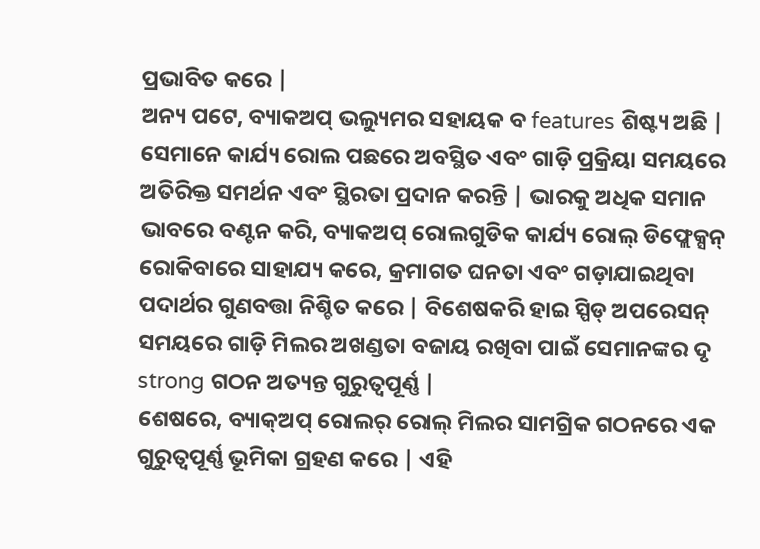ପ୍ରଭାବିତ କରେ |
ଅନ୍ୟ ପଟେ, ବ୍ୟାକଅପ୍ ଭଲ୍ୟୁମର ସହାୟକ ବ features ଶିଷ୍ଟ୍ୟ ଅଛି | ସେମାନେ କାର୍ଯ୍ୟ ରୋଲ ପଛରେ ଅବସ୍ଥିତ ଏବଂ ଗାଡ଼ି ପ୍ରକ୍ରିୟା ସମୟରେ ଅତିରିକ୍ତ ସମର୍ଥନ ଏବଂ ସ୍ଥିରତା ପ୍ରଦାନ କରନ୍ତି | ଭାରକୁ ଅଧିକ ସମାନ ଭାବରେ ବଣ୍ଟନ କରି, ବ୍ୟାକଅପ୍ ରୋଲଗୁଡିକ କାର୍ଯ୍ୟ ରୋଲ୍ ଡିଫ୍ଲେକ୍ସନ୍ ରୋକିବାରେ ସାହାଯ୍ୟ କରେ, କ୍ରମାଗତ ଘନତା ଏବଂ ଗଡ଼ାଯାଇଥିବା ପଦାର୍ଥର ଗୁଣବତ୍ତା ନିଶ୍ଚିତ କରେ | ବିଶେଷକରି ହାଇ ସ୍ପିଡ୍ ଅପରେସନ୍ ସମୟରେ ଗାଡ଼ି ମିଲର ଅଖଣ୍ଡତା ବଜାୟ ରଖିବା ପାଇଁ ସେମାନଙ୍କର ଦୃ strong ଗଠନ ଅତ୍ୟନ୍ତ ଗୁରୁତ୍ୱପୂର୍ଣ୍ଣ |
ଶେଷରେ, ବ୍ୟାକ୍ଅପ୍ ରୋଲର୍ ରୋଲ୍ ମିଲର ସାମଗ୍ରିକ ଗଠନରେ ଏକ ଗୁରୁତ୍ୱପୂର୍ଣ୍ଣ ଭୂମିକା ଗ୍ରହଣ କରେ | ଏହି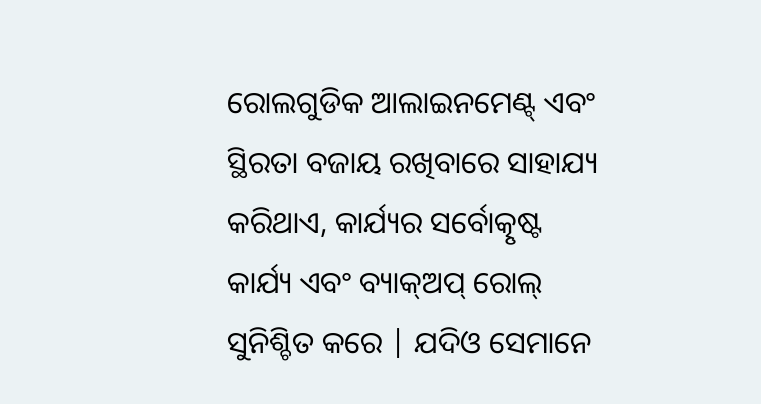ରୋଲଗୁଡିକ ଆଲାଇନମେଣ୍ଟ୍ ଏବଂ ସ୍ଥିରତା ବଜାୟ ରଖିବାରେ ସାହାଯ୍ୟ କରିଥାଏ, କାର୍ଯ୍ୟର ସର୍ବୋତ୍କୃଷ୍ଟ କାର୍ଯ୍ୟ ଏବଂ ବ୍ୟାକ୍ଅପ୍ ରୋଲ୍ ସୁନିଶ୍ଚିତ କରେ | ଯଦିଓ ସେମାନେ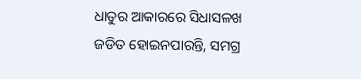ଧାତୁର ଆକାରରେ ସିଧାସଳଖ ଜଡିତ ହୋଇନପାରନ୍ତି, ସମଗ୍ର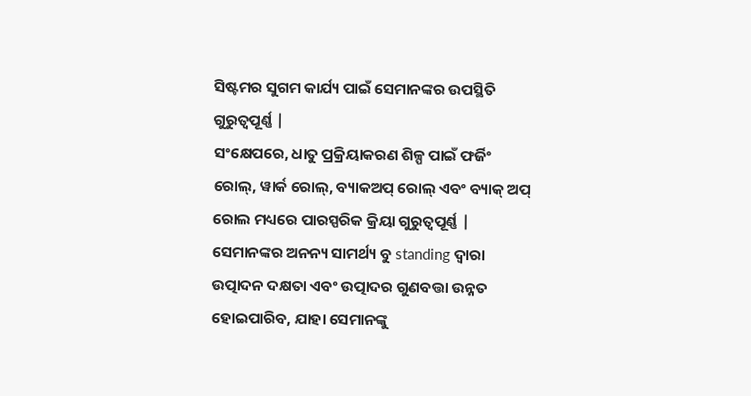ସିଷ୍ଟମର ସୁଗମ କାର୍ଯ୍ୟ ପାଇଁ ସେମାନଙ୍କର ଉପସ୍ଥିତି ଗୁରୁତ୍ୱପୂର୍ଣ୍ଣ |
ସଂକ୍ଷେପରେ, ଧାତୁ ପ୍ରକ୍ରିୟାକରଣ ଶିଳ୍ପ ପାଇଁ ଫର୍ଜିଂ ରୋଲ୍, ୱାର୍କ ରୋଲ୍, ବ୍ୟାକଅପ୍ ରୋଲ୍ ଏବଂ ବ୍ୟାକ୍ ଅପ୍ ରୋଲ ମଧ୍ୟରେ ପାରସ୍ପରିକ କ୍ରିୟା ଗୁରୁତ୍ୱପୂର୍ଣ୍ଣ | ସେମାନଙ୍କର ଅନନ୍ୟ ସାମର୍ଥ୍ୟ ବୁ standing ଦ୍ୱାରା ଉତ୍ପାଦନ ଦକ୍ଷତା ଏବଂ ଉତ୍ପାଦର ଗୁଣବତ୍ତା ଉନ୍ନତ ହୋଇପାରିବ, ଯାହା ସେମାନଙ୍କୁ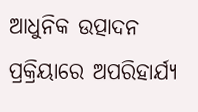ଆଧୁନିକ ଉତ୍ପାଦନ ପ୍ରକ୍ରିୟାରେ ଅପରିହାର୍ଯ୍ୟ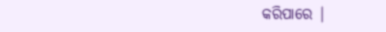କରିପାରେ |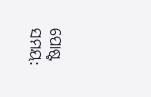ପୋଷ୍ଟ ସମୟ: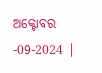ଅକ୍ଟୋବର -09-2024 |